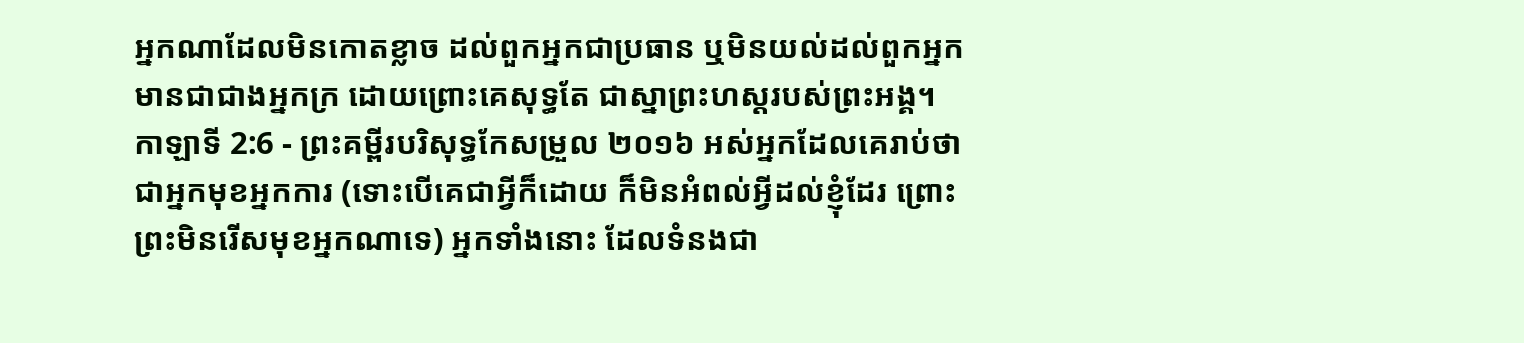អ្នកណាដែលមិនកោតខ្លាច ដល់ពួកអ្នកជាប្រធាន ឬមិនយល់ដល់ពួកអ្នកមានជាជាងអ្នកក្រ ដោយព្រោះគេសុទ្ធតែ ជាស្នាព្រះហស្តរបស់ព្រះអង្គ។
កាឡាទី 2:6 - ព្រះគម្ពីរបរិសុទ្ធកែសម្រួល ២០១៦ អស់អ្នកដែលគេរាប់ថាជាអ្នកមុខអ្នកការ (ទោះបើគេជាអ្វីក៏ដោយ ក៏មិនអំពល់អ្វីដល់ខ្ញុំដែរ ព្រោះព្រះមិនរើសមុខអ្នកណាទេ) អ្នកទាំងនោះ ដែលទំនងជា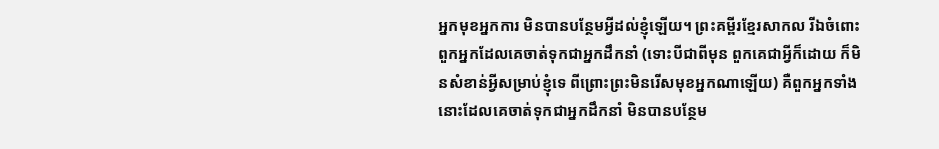អ្នកមុខអ្នកការ មិនបានបន្ថែមអ្វីដល់ខ្ញុំឡើយ។ ព្រះគម្ពីរខ្មែរសាកល រីឯចំពោះពួកអ្នកដែលគេចាត់ទុកជាអ្នកដឹកនាំ (ទោះបីជាពីមុន ពួកគេជាអ្វីក៏ដោយ ក៏មិនសំខាន់អ្វីសម្រាប់ខ្ញុំទេ ពីព្រោះព្រះមិនរើសមុខអ្នកណាឡើយ) គឺពួកអ្នកទាំងនោះដែលគេចាត់ទុកជាអ្នកដឹកនាំ មិនបានបន្ថែម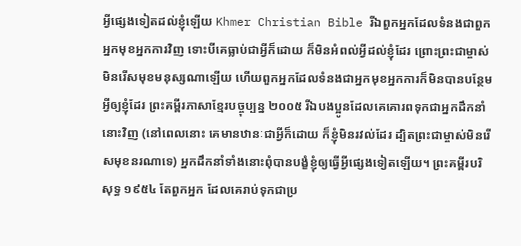អ្វីផ្សេងទៀតដល់ខ្ញុំឡើយ Khmer Christian Bible រីឯពួកអ្នកដែលទំនងជាពួកអ្នកមុខអ្នកការវិញ ទោះបីគេធ្លាប់ជាអ្វីក៏ដោយ ក៏មិនអំពល់អ្វីដល់ខ្ញុំដែរ ព្រោះព្រះជាម្ចាស់មិនរើសមុខមនុស្សណាឡើយ ហើយពួកអ្នកដែលទំនងជាអ្នកមុខអ្នកការក៏មិនបានបន្ថែមអ្វីឲ្យខ្ញុំដែរ ព្រះគម្ពីរភាសាខ្មែរបច្ចុប្បន្ន ២០០៥ រីឯបងប្អូនដែលគេគោរពទុកជាអ្នកដឹកនាំនោះវិញ (នៅពេលនោះ គេមានឋានៈជាអ្វីក៏ដោយ ក៏ខ្ញុំមិនរវល់ដែរ ដ្បិតព្រះជាម្ចាស់មិនរើសមុខនរណាទេ) អ្នកដឹកនាំទាំងនោះពុំបានបង្ខំខ្ញុំឲ្យធ្វើអ្វីផ្សេងទៀតឡើយ។ ព្រះគម្ពីរបរិសុទ្ធ ១៩៥៤ តែពួកអ្នក ដែលគេរាប់ទុកជាប្រ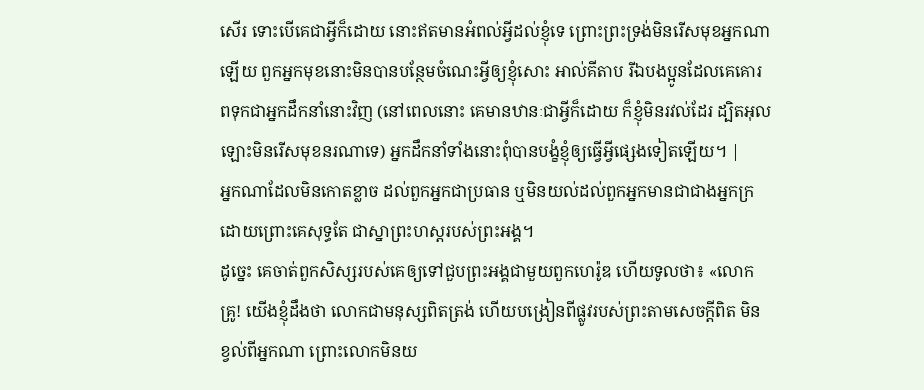សើរ ទោះបើគេជាអ្វីក៏ដោយ នោះឥតមានអំពល់អ្វីដល់ខ្ញុំទេ ព្រោះព្រះទ្រង់មិនរើសមុខអ្នកណាឡើយ ពួកអ្នកមុខនោះមិនបានបន្ថែមចំណេះអ្វីឲ្យខ្ញុំសោះ អាល់គីតាប រីឯបងប្អូនដែលគេគោរពទុកជាអ្នកដឹកនាំនោះវិញ (នៅពេលនោះ គេមានឋានៈជាអ្វីក៏ដោយ ក៏ខ្ញុំមិនរវល់ដែរ ដ្បិតអុលឡោះមិនរើសមុខនរណាទេ) អ្នកដឹកនាំទាំងនោះពុំបានបង្ខំខ្ញុំឲ្យធ្វើអ្វីផ្សេងទៀតឡើយ។ |
អ្នកណាដែលមិនកោតខ្លាច ដល់ពួកអ្នកជាប្រធាន ឬមិនយល់ដល់ពួកអ្នកមានជាជាងអ្នកក្រ ដោយព្រោះគេសុទ្ធតែ ជាស្នាព្រះហស្តរបស់ព្រះអង្គ។
ដូច្នេះ គេចាត់ពួកសិស្សរបស់គេឲ្យទៅជួបព្រះអង្គជាមួយពួកហេរ៉ូឌ ហើយទូលថា៖ «លោកគ្រូ! យើងខ្ញុំដឹងថា លោកជាមនុស្សពិតត្រង់ ហើយបង្រៀនពីផ្លូវរបស់ព្រះតាមសេចក្តីពិត មិនខ្វល់ពីអ្នកណា ព្រោះលោកមិនយ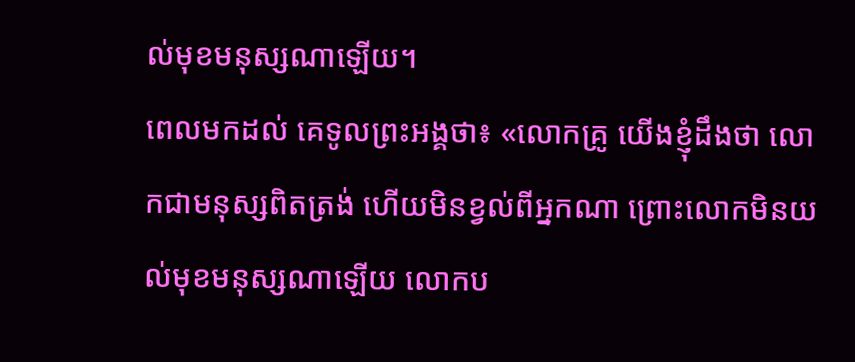ល់មុខមនុស្សណាឡើយ។
ពេលមកដល់ គេទូលព្រះអង្គថា៖ «លោកគ្រូ យើងខ្ញុំដឹងថា លោកជាមនុស្សពិតត្រង់ ហើយមិនខ្វល់ពីអ្នកណា ព្រោះលោកមិនយល់មុខមនុស្សណាឡើយ លោកប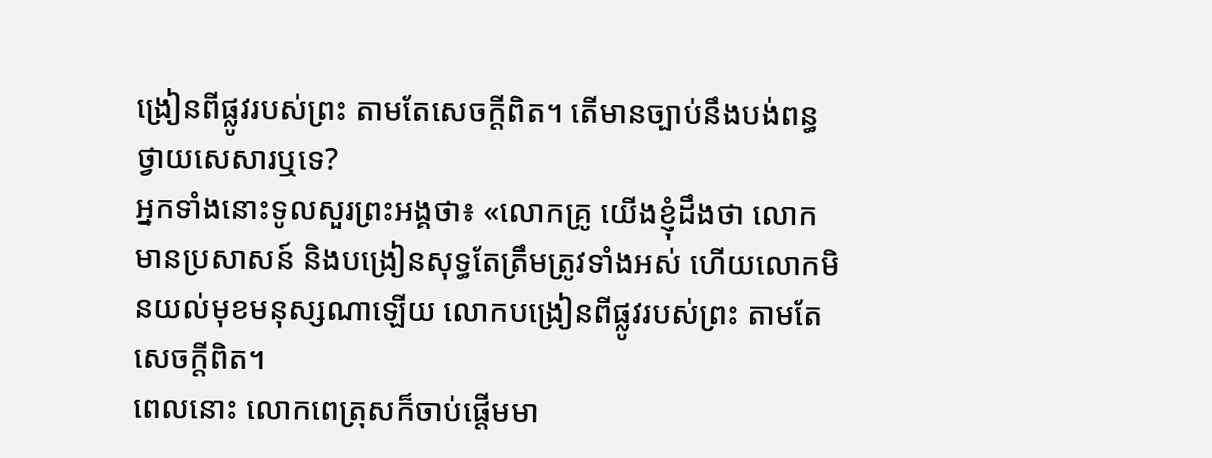ង្រៀនពីផ្លូវរបស់ព្រះ តាមតែសេចក្តីពិត។ តើមានច្បាប់នឹងបង់ពន្ធថ្វាយសេសារឬទេ?
អ្នកទាំងនោះទូលសួរព្រះអង្គថា៖ «លោកគ្រូ យើងខ្ញុំដឹងថា លោកមានប្រសាសន៍ និងបង្រៀនសុទ្ធតែត្រឹមត្រូវទាំងអស់ ហើយលោកមិនយល់មុខមនុស្សណាឡើយ លោកបង្រៀនពីផ្លូវរបស់ព្រះ តាមតែសេចក្តីពិត។
ពេលនោះ លោកពេត្រុសក៏ចាប់ផ្តើមមា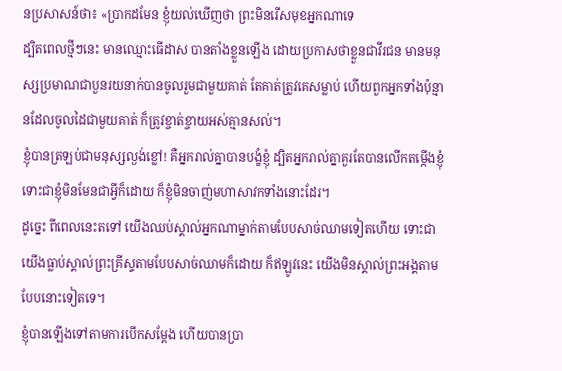នប្រសាសន៍ថា៖ «ប្រាកដមែន ខ្ញុំយល់ឃើញថា ព្រះមិនរើសមុខអ្នកណាទេ
ដ្បិតពេលថ្មីៗនេះ មានឈ្មោះធើដាស បានតាំងខ្លួនឡើង ដោយប្រកាសថាខ្លួនជាវីរជន មានមនុស្សប្រមាណជាបួនរយនាក់បានចូលរួមជាមួយគាត់ តែគាត់ត្រូវគេសម្លាប់ ហើយពួកអ្នកទាំងប៉ុន្មានដែលចូលដៃជាមួយគាត់ ក៏ត្រូវខ្ចាត់ខ្ចាយអស់គ្មានសល់។
ខ្ញុំបានត្រឡប់ជាមនុស្សល្ងង់ខ្លៅ! គឺអ្នករាល់គ្នាបានបង្ខំខ្ញុំ ដ្បិតអ្នករាល់គ្នាគួរតែបានលើកតម្កើងខ្ញុំ ទោះជាខ្ញុំមិនមែនជាអ្វីក៏ដោយ ក៏ខ្ញុំមិនចាញ់មហាសាវកទាំងនោះដែរ។
ដូច្នេះ ពីពេលនេះតទៅ យើងឈប់ស្គាល់អ្នកណាម្នាក់តាមបែបសាច់ឈាមទៀតហើយ ទោះជាយើងធ្លាប់ស្គាល់ព្រះគ្រីស្ទតាមបែបសាច់ឈាមក៏ដោយ ក៏ឥឡូវនេះ យើងមិនស្គាល់ព្រះអង្គតាមបែបនោះទៀតទេ។
ខ្ញុំបានឡើងទៅតាមការបើកសម្តែង ហើយបានប្រា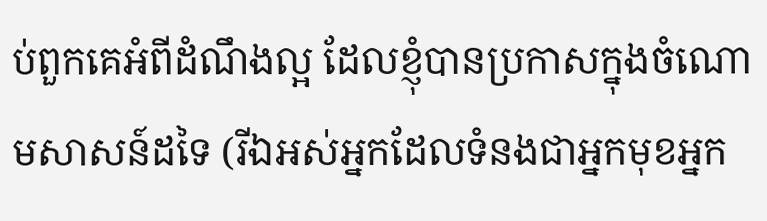ប់ពួកគេអំពីដំណឹងល្អ ដែលខ្ញុំបានប្រកាសក្នុងចំណោមសាសន៍ដទៃ (រីឯអស់អ្នកដែលទំនងជាអ្នកមុខអ្នក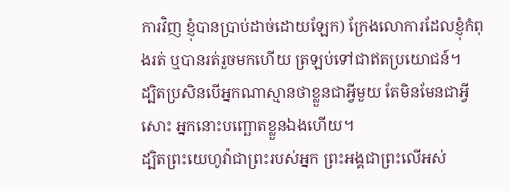ការវិញ ខ្ញុំបានប្រាប់ដាច់ដោយឡែក) ក្រែងលោការដែលខ្ញុំកំពុងរត់ ឬបានរត់រួចមកហើយ ត្រឡប់ទៅជាឥតប្រយោជន៍។
ដ្បិតប្រសិនបើអ្នកណាស្មានថាខ្លួនជាអ្វីមួយ តែមិនមែនជាអ្វីសោះ អ្នកនោះបញ្ឆោតខ្លួនឯងហើយ។
ដ្បិតព្រះយេហូវ៉ាជាព្រះរបស់អ្នក ព្រះអង្គជាព្រះលើអស់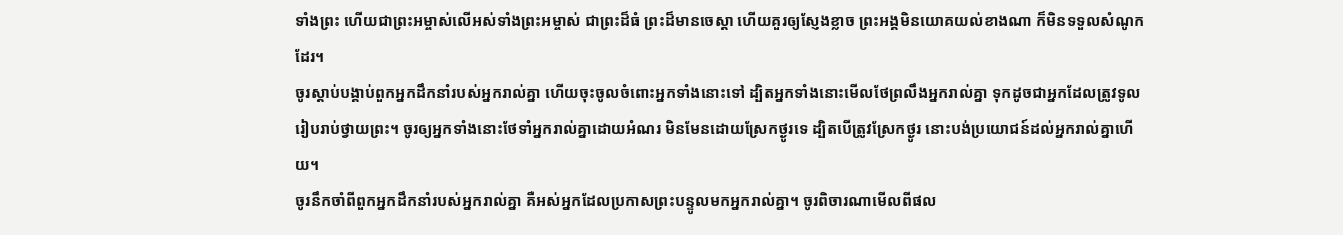ទាំងព្រះ ហើយជាព្រះអម្ចាស់លើអស់ទាំងព្រះអម្ចាស់ ជាព្រះដ៏ធំ ព្រះដ៏មានចេស្តា ហើយគួរឲ្យស្ញែងខ្លាច ព្រះអង្គមិនយោគយល់ខាងណា ក៏មិនទទួលសំណូកដែរ។
ចូរស្តាប់បង្គាប់ពួកអ្នកដឹកនាំរបស់អ្នករាល់គ្នា ហើយចុះចូលចំពោះអ្នកទាំងនោះទៅ ដ្បិតអ្នកទាំងនោះមើលថែព្រលឹងអ្នករាល់គ្នា ទុកដូចជាអ្នកដែលត្រូវទូលរៀបរាប់ថ្វាយព្រះ។ ចូរឲ្យអ្នកទាំងនោះថែទាំអ្នករាល់គ្នាដោយអំណរ មិនមែនដោយស្រែកថ្ងូរទេ ដ្បិតបើត្រូវស្រែកថ្ងូរ នោះបង់ប្រយោជន៍ដល់អ្នករាល់គ្នាហើយ។
ចូរនឹកចាំពីពួកអ្នកដឹកនាំរបស់អ្នករាល់គ្នា គឺអស់អ្នកដែលប្រកាសព្រះបន្ទូលមកអ្នករាល់គ្នា។ ចូរពិចារណាមើលពីផល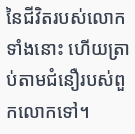នៃជីវិតរបស់លោកទាំងនោះ ហើយត្រាប់តាមជំនឿរបស់ពួកលោកទៅ។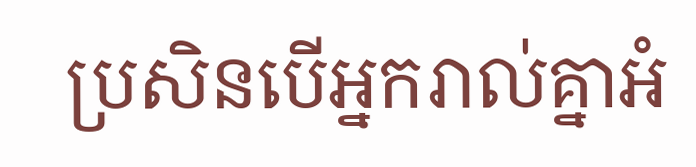ប្រសិនបើអ្នករាល់គ្នាអំ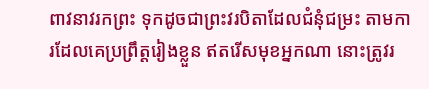ពាវនាវរកព្រះ ទុកដូចជាព្រះវរបិតាដែលជំនុំជម្រះ តាមការដែលគេប្រព្រឹត្តរៀងខ្លួន ឥតរើសមុខអ្នកណា នោះត្រូវរ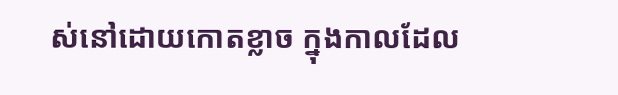ស់នៅដោយកោតខ្លាច ក្នុងកាលដែល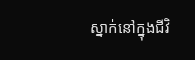ស្នាក់នៅក្នុងជីវិ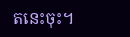តនេះចុះ។